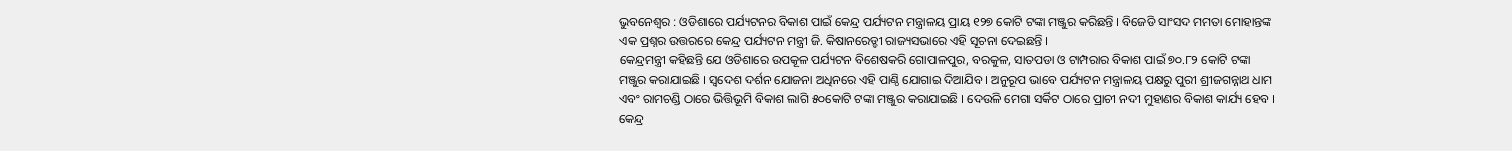ଭୁବନେଶ୍ୱର : ଓଡିଶାରେ ପର୍ଯ୍ୟଟନର ବିକାଶ ପାଇଁ କେନ୍ଦ୍ର ପର୍ଯ୍ୟଟନ ମନ୍ତ୍ରାଳୟ ପ୍ରାୟ ୧୨୭ କୋଟି ଟଙ୍କା ମଞ୍ଜୁର କରିଛନ୍ତି । ବିଜେଡି ସାଂସଦ ମମତା ମୋହାନ୍ତଙ୍କ ଏକ ପ୍ରଶ୍ନର ଉତ୍ତରରେ କେନ୍ଦ୍ର ପର୍ଯ୍ୟଟନ ମନ୍ତ୍ରୀ ଜି. କିଷାନରେଡ୍ଡୀ ରାଜ୍ୟସଭାରେ ଏହି ସୂଚନା ଦେଇଛନ୍ତି ।
କେନ୍ଦ୍ରମନ୍ତ୍ରୀ କହିଛନ୍ତି ଯେ ଓଡିଶାରେ ଉପକୂଳ ପର୍ଯ୍ୟଟନ ବିଶେଷକରି ଗୋପାଳପୁର, ବରକୁଳ, ସାତପଡା ଓ ଟାମ୍ପରାର ବିକାଶ ପାଇଁ ୭୦.୮୨ କୋଟି ଟଙ୍କା ମଞ୍ଜୁର କରାଯାଇଛି । ସ୍ୱଦେଶ ଦର୍ଶନ ଯୋଜନା ଅଧିନରେ ଏହି ପାଣ୍ଠି ଯୋଗାଇ ଦିଆଯିବ । ଅନୁରୂପ ଭାବେ ପର୍ଯ୍ୟଟନ ମନ୍ତ୍ରାଳୟ ପକ୍ଷରୁ ପୁରୀ ଶ୍ରୀଜଗନ୍ନାଥ ଧାମ ଏବଂ ରାମଚଣ୍ଡି ଠାରେ ଭିତ୍ତିଭୂମି ବିକାଶ ଲାଗି ୫୦କୋଟି ଟଙ୍କା ମଞ୍ଜୁର କରାଯାଇଛି । ଦେଉଳି ମେଗା ସର୍କିଟ ଠାରେ ପ୍ରାଚୀ ନଦୀ ମୁହାଣର ବିକାଶ କାର୍ଯ୍ୟ ହେବ ।
କେନ୍ଦ୍ର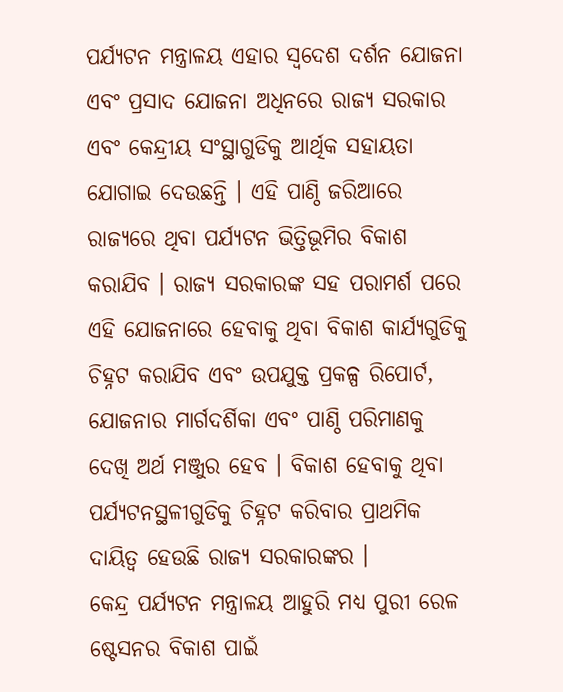ପର୍ଯ୍ୟଟନ ମନ୍ତ୍ରାଳୟ ଏହାର ସ୍ୱଦେଶ ଦର୍ଶନ ଯୋଜନା ଏବଂ ପ୍ରସାଦ ଯୋଜନା ଅଧିନରେ ରାଜ୍ୟ ସରକାର ଏବଂ କେନ୍ଦ୍ରୀୟ ସଂସ୍ଥାଗୁଡିକୁ ଆର୍ଥିକ ସହାୟତା ଯୋଗାଇ ଦେଉଛନ୍ତି । ଏହି ପାଣ୍ଠି ଜରିଆରେ ରାଜ୍ୟରେ ଥିବା ପର୍ଯ୍ୟଟନ ଭିତ୍ତିଭୂମିର ବିକାଶ କରାଯିବ । ରାଜ୍ୟ ସରକାରଙ୍କ ସହ ପରାମର୍ଶ ପରେ ଏହି ଯୋଜନାରେ ହେବାକୁ ଥିବା ବିକାଶ କାର୍ଯ୍ୟଗୁଡିକୁ ଚିହ୍ନଟ କରାଯିବ ଏବଂ ଉପଯୁକ୍ତ ପ୍ରକଳ୍ପ ରିପୋର୍ଟ, ଯୋଜନାର ମାର୍ଗଦର୍ଶିକା ଏବଂ ପାଣ୍ଠି ପରିମାଣକୁ ଦେଖି ଅର୍ଥ ମଞ୍ଜୁର ହେବ । ବିକାଶ ହେବାକୁ ଥିବା ପର୍ଯ୍ୟଟନସ୍ଥଳୀଗୁଡିକୁ ଚିହ୍ନଟ କରିବାର ପ୍ରାଥମିକ ଦାୟିତ୍ୱ ହେଉଛି ରାଜ୍ୟ ସରକାରଙ୍କର ।
କେନ୍ଦ୍ର ପର୍ଯ୍ୟଟନ ମନ୍ତ୍ରାଳୟ ଆହୁରି ମଧ୍ୟ ପୁରୀ ରେଳ ଷ୍ଟେସନର ବିକାଶ ପାଇଁ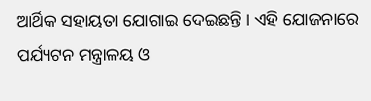ଆର୍ଥିକ ସହାୟତା ଯୋଗାଇ ଦେଇଛନ୍ତି । ଏହି ଯୋଜନାରେ ପର୍ଯ୍ୟଟନ ମନ୍ତ୍ରାଳୟ ଓ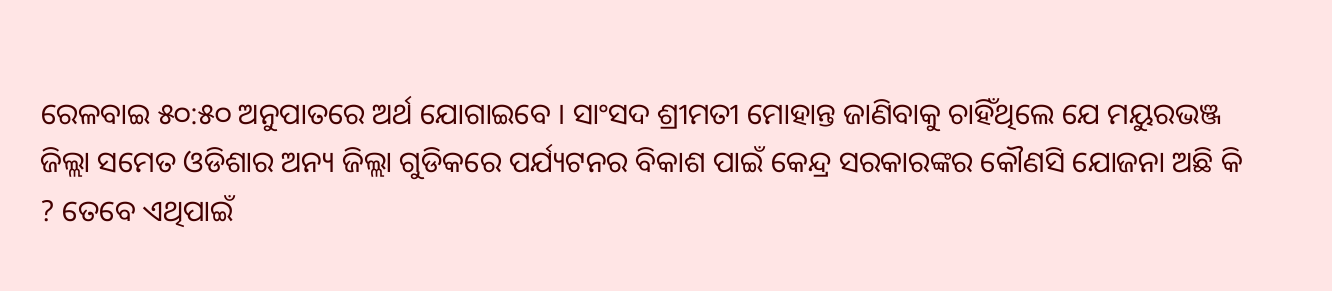ରେଳବାଇ ୫୦:୫୦ ଅନୁପାତରେ ଅର୍ଥ ଯୋଗାଇବେ । ସାଂସଦ ଶ୍ରୀମତୀ ମୋହାନ୍ତ ଜାଣିବାକୁ ଚାହିଁଥିଲେ ଯେ ମୟୁରଭଞ୍ଜ ଜିଲ୍ଲା ସମେତ ଓଡିଶାର ଅନ୍ୟ ଜିଲ୍ଲା ଗୁଡିକରେ ପର୍ଯ୍ୟଟନର ବିକାଶ ପାଇଁ କେନ୍ଦ୍ର ସରକାରଙ୍କର କୌଣସି ଯୋଜନା ଅଛି କି ? ତେବେ ଏଥିପାଇଁ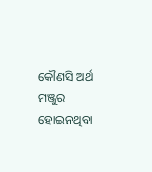କୌଣସି ଅର୍ଥ ମଞ୍ଜୁର ହୋଇନଥିବା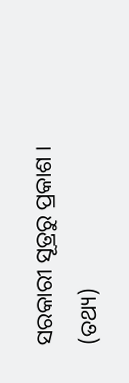ସରକାରୀ ସୂତ୍ରରୁ ପ୍ରକାଶ । (ତଥ୍ୟ)